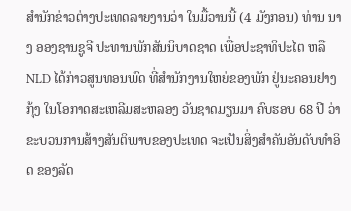ສຳນັກຂ່າວຕ່າງປະເທດລາຍງານວ່າ ໃນມື້ວານນີ້ (4 ມັງກອນ) ທ່ານ ນາງ ອອງຊານຊູຈີ ປະທານພັກສັນນິບາດຊາດ ເພື່ອປະຊາທິປະໄຕ ຫລື NLD ໄດ້ກ່າວສູນທອນພົດ ທີ່ສຳນັກງານໃຫຍ່ຂອງພັກ ຢູ່ນະຄອນຢາງກຸ້ງ ໃນໂອກາດສະເຫລີມສະຫລອງ ວັນຊາດມຽນມາ ຄົບຮອບ 68 ປີ ວ່າ ຂະບວນການສ້າງສັນຕິພາບຂອງປະເທດ ຈະເປັນສິ່ງສຳຄັນອັນດັບທຳອິດ ຂອງລັດ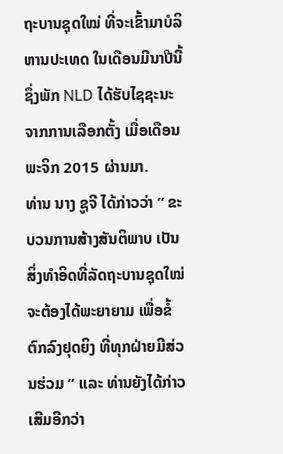ຖະບານຊຸດໃໝ່ ທີ່ຈະເຂົ້າມາບໍລິຫານປະເທດ ໃນເດືອນມີນາປີນີ້ ຊຶ່ງພັກ NLD ໄດ້ຮັບໄຊຊະນະ ຈາກການເລືອກຕັ້ງ ເມື່ອເດືອນພະຈິກ 2015 ຜ່ານມາ.
ທ່ານ ນາງ ຊູຈີ ໄດ້ກ່າວວ່າ ” ຂະບວນການສ້າງສັນຕິພາບ ເປັນສິ່ງທຳອິດທີ່ລັດຖະບານຊຸດໃໝ່ ຈະຕ້ອງໄດ້ພະຍາຍາມ ເພື່ອຂໍ້ຕົກລົງຢຸດຍິງ ທີ່ທຸກຝ່າຍມີສ່ວນຮ່ວມ ” ແລະ ທ່ານຍັງໄດ້ກ່າວເສີມອີກວ່າ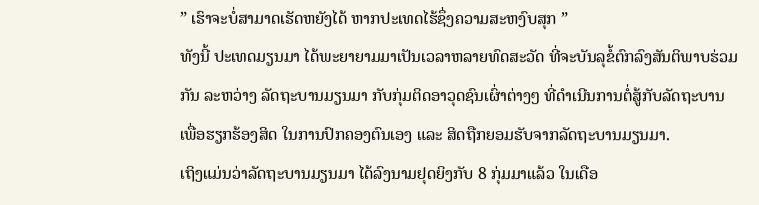” ເຮົາຈະບໍ່ສາມາດເຮັດຫຍັງໄດ້ ຫາກປະເທດໄຮ້ຊຶ່ງຄວາມສະຫງົບສຸກ ”
ທັງນີ້ ປະເທດມຽນມາ ໄດ້ພະຍາຍາມມາເປັນເວລາຫລາຍທົດສະວັດ ທີ່ຈະບັນລຸຂໍ້ຕົກລົງສັນຕິພາບຮ່ວມກັນ ລະຫວ່າງ ລັດຖະບານມຽນມາ ກັບກຸ່ມຕິດອາວຸດຊົນເຜົ່າຕ່າງໆ ທີ່ດຳເນີນການຕໍ່ສູ້ກັບລັດຖະບານ ເພື່ອຮຽກຮ້ອງສິດ ໃນການປົກຄອງຕົນເອງ ແລະ ສິດຖືກຍອມຮັບຈາກລັດຖະບານມຽນມາ.
ເຖິງແມ່ນວ່າລັດຖະບານມຽນມາ ໄດ້ລົງນາມຢຸດຍິງກັບ 8 ກຸ່ມມາແລ້ວ ໃນເດືອ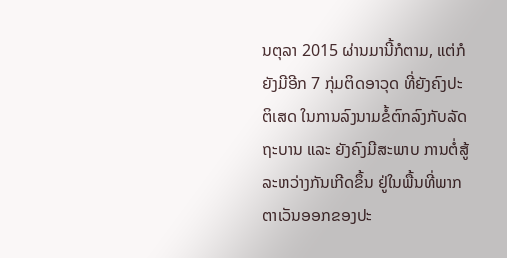ນຕຸລາ 2015 ຜ່ານມານີ້ກໍຕາມ, ແຕ່ກໍຍັງມີອີກ 7 ກຸ່ມຕິດອາວຸດ ທີ່ຍັງຄົງປະຕິເສດ ໃນການລົງນາມຂໍ້ຕົກລົງກັບລັດຖະບານ ແລະ ຍັງຄົງມີສະພາບ ການຕໍ່ສູ້ລະຫວ່າງກັນເກີດຂຶ້ນ ຢູ່ໃນພື້ນທີ່ພາກຕາເວັນອອກຂອງປະ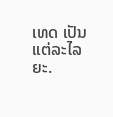ເທດ ເປັນແຕ່ລະໄລຍະ.